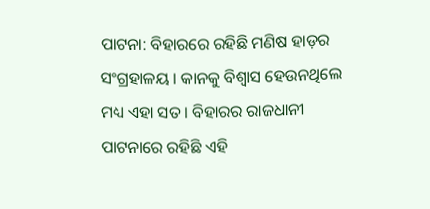ପାଟନା: ବିହାରରେ ରହିଛି ମଣିଷ ହାଡ଼ର ସଂଗ୍ରହାଳୟ । କାନକୁ ବିଶ୍ବାସ ହେଉନଥିଲେ ମଧ୍ୟ ଏହା ସତ । ବିହାରର ରାଜଧାନୀ ପାଟନାରେ ରହିଛି ଏହି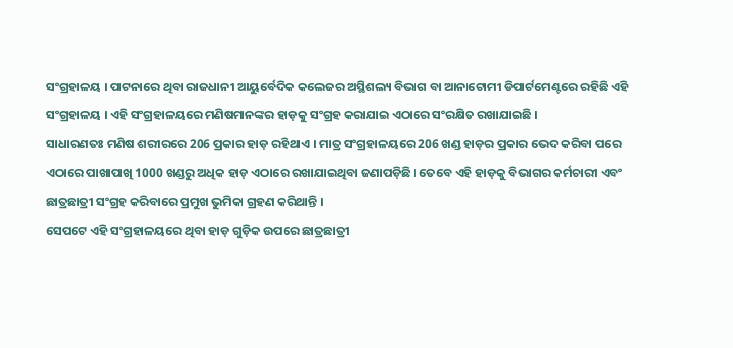ସଂଗ୍ରହାଳୟ । ପାଟନାରେ ଥିବା ରାଜଧାନୀ ଆୟୁର୍ବେଦିକ କଲେଜର ଅସ୍ଥିଶଲ୍ୟ ବିଭାଗ ବା ଆନାଟୋମୀ ଡିପାର୍ଟମେଣ୍ଟରେ ରହିଛି ଏହି ସଂଗ୍ରହାଳୟ । ଏହି ସଂଗ୍ରହାଳୟରେ ମଣିଷମାନଙ୍କର ହାଡ଼କୁ ସଂଗ୍ରହ କରାଯାଇ ଏଠାରେ ସଂରକ୍ଷିତ ରଖାଯାଇଛି ।
ସାଧାରଣତଃ ମଣିଷ ଶରୀରରେ 206 ପ୍ରକାର ହାଡ଼ ରହିଥାଏ । ମାତ୍ର ସଂଗ୍ରହାଳୟରେ 206 ଖଣ୍ଡ ହାଡ଼ର ପ୍ରକାର ଭେଦ କରିବା ପରେ ଏଠାରେ ପାଖାପାଖି 1000 ଖଣ୍ଡରୁ ଅଧିକ ହାଡ଼ ଏଠାରେ ରଖାଯାଇଥିବା ଜଣାପଡ଼ିଛି । ତେବେ ଏହି ହାଡ଼କୁ ବିଭାଗର କର୍ମଚାରୀ ଏବଂ ଛାତ୍ରଛାତ୍ରୀ ସଂଗ୍ରହ କରିବାରେ ପ୍ରମୁଖ ଭୁମିକା ଗ୍ରହଣ କରିଥାନ୍ତି ।
ସେପଟେ ଏହି ସଂଗ୍ରହାଳୟରେ ଥିବା ହାଡ଼ ଗୁଡ଼ିକ ଉପରେ ଛାତ୍ରଛାତ୍ରୀ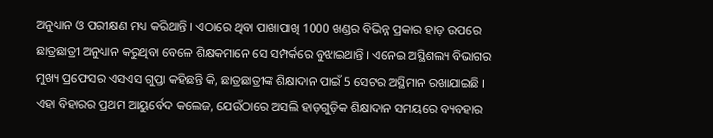ଅନୁଧ୍ୟାନ ଓ ପରୀକ୍ଷଣ ମଧ୍ୟ କରିଥାନ୍ତି । ଏଠାରେ ଥିବା ପାଖାପାଖି 1000 ଖଣ୍ଡର ବିଭିନ୍ନ ପ୍ରକାର ହାଡ଼ ଉପରେ ଛାତ୍ରଛାତ୍ରୀ ଅନୁଧ୍ୟାନ କରୁଥିବା ବେଳେ ଶିକ୍ଷକମାନେ ସେ ସମ୍ପର୍କରେ ବୁଝାଇଥାନ୍ତି । ଏନେଇ ଅସ୍ଥିଶଲ୍ୟ ବିଭାଗର ମୁଖ୍ୟ ପ୍ରଫେସର ଏସଏସ ଗୁପ୍ତା କହିଛନ୍ତି କି, ଛାତ୍ରଛାତ୍ରୀଙ୍କ ଶିକ୍ଷାଦାନ ପାଇଁ 5 ସେଟର ଅସ୍ଥିମାନ ରଖାଯାଇଛି ।
ଏହା ବିହାରର ପ୍ରଥମ ଆୟୁର୍ବେଦ କଲେଜ, ଯେଉଁଠାରେ ଅସଲି ହାଡ଼ଗୁଡ଼ିକ ଶିକ୍ଷାଦାନ ସମୟରେ ବ୍ୟବହାର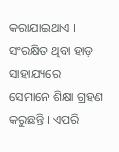କରାଯାଇଥାଏ । ସଂରକ୍ଷିତ ଥିବା ହାଡ଼ ସାହାଯ୍ୟରେ ସେମାନେ ଶିକ୍ଷା ଗ୍ରହଣ କରୁଛନ୍ତି । ଏପରି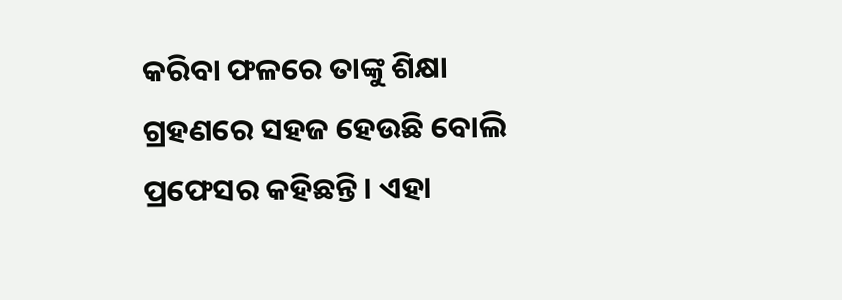କରିବା ଫଳରେ ତାଙ୍କୁ ଶିକ୍ଷା ଗ୍ରହଣରେ ସହଜ ହେଉଛି ବୋଲି ପ୍ରଫେସର କହିଛନ୍ତି । ଏହା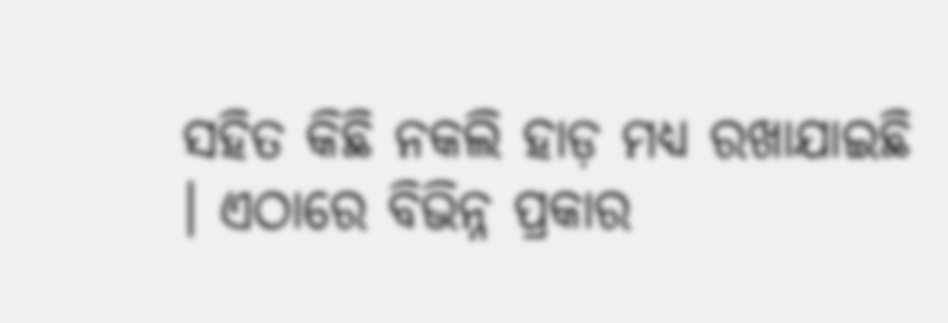ସହିତ କିଛି ନକଲି ହାଡ଼ ମଧ୍ୟ ରଖାଯାଇଛି । ଏଠାରେ ବିଭିନ୍ନ ପ୍ରକାର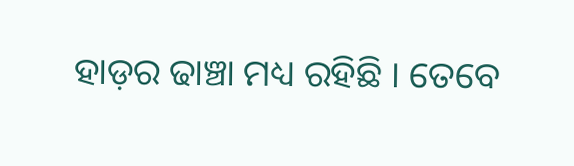ହାଡ଼ର ଢାଞ୍ଚା ମଧ୍ୟ ରହିଛି । ତେବେ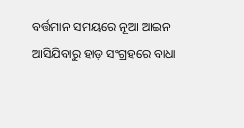ବର୍ତ୍ତମାନ ସମୟରେ ନୂଆ ଆଇନ ଆସିଯିବାରୁ ହାଡ଼ ସଂଗ୍ରହରେ ବାଧା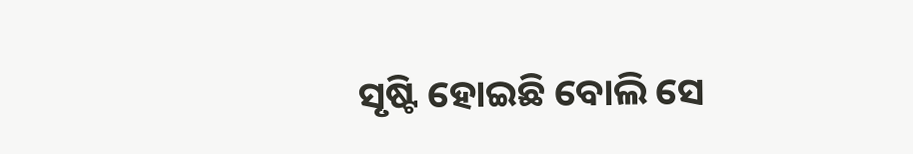ସୃଷ୍ଟି ହୋଇଛି ବୋଲି ସେ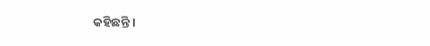କହିଛନ୍ତି ।